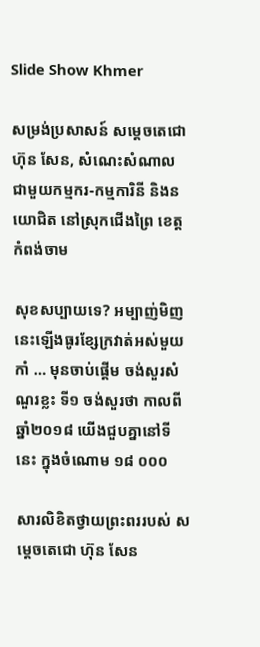Slide Show Khmer

សម្រង់ប្រសាសន៍ សម្តេចតេជោ ហ៊ុន សែន, សំណេះសំណាលជាមួយកម្មករ-កម្មការិនី និងនយោជិត នៅស្រុកជើងព្រៃ ខេត្តកំពង់ចាម

សុខសប្បាយទេ? អម្បាញ់មិញនេះឡើងធូរខ្សែក្រវាត់អស់មួយកាំ … មុនចាប់ផ្ដើម ចង់សួរសំណួរខ្លះ ទី១ ចង់សួរថា កាលពីឆ្នាំ២០១៨ យើងជួបគ្នានៅទីនេះ ក្នុងចំណោម ១៨ ០០០

សារលិខិតថ្វាយព្រះពររបស់ សម្តេចតេជោ ហ៊ុន សែន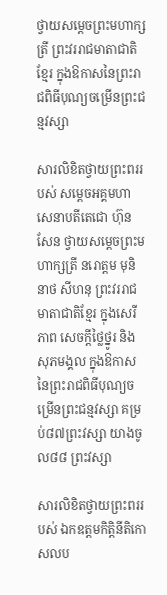ថ្វាយសម្តេចព្រះមហាក្សត្រី ព្រះវររាជមាតាជាតិខ្មែរ ក្នុងឱកាសនៃព្រះរាជពិធីបុណ្យចម្រើនព្រះជន្មវស្សា

សារលិខិតថ្វាយព្រះពររបស់ សម្តេចអគ្គមហាសេនាបតីតេជោ ហ៊ុន សែន ថ្វាយសម្តេចព្រះមហាក្សត្រី នរោត្តម មុនិនាថ សីហនុ ព្រះវររាជមាតាជាតិខ្មែរ ក្នុងសេរីភាព សេចក្តីថ្លៃថ្នូរ និងសុភមង្គល ក្នុងឱកាសនៃព្រះរាជពិធីបុណ្យចម្រើនព្រះជន្មវស្សា គម្រប់៨៧ព្រះវស្សា យាងចូល៨៨ ព្រះវស្សា

សារលិខិតថ្វាយព្រះពររបស់ ឯកឧត្តមកិត្តិនីតិកោសលប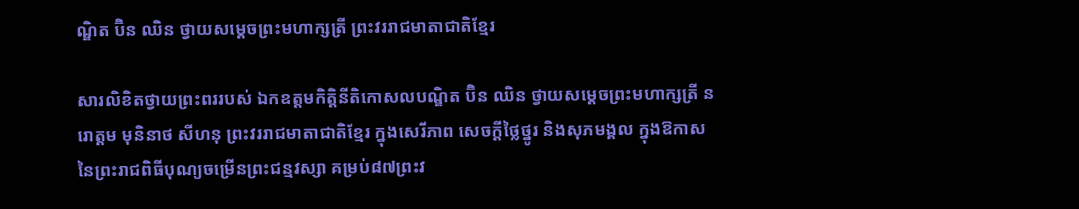ណ្ឌិត ប៊ិន ឈិន ថ្វាយសម្តេចព្រះមហាក្សត្រី ព្រះវររាជមាតាជាតិខ្មែរ

សារលិខិតថ្វាយព្រះពររបស់ ឯកឧត្តមកិត្តិនីតិកោសលបណ្ឌិត ប៊ិន ឈិន ថ្វាយសម្តេចព្រះមហាក្សត្រី នរោត្តម មុនិនាថ សីហនុ ព្រះវររាជមាតាជាតិខ្មែរ ក្នុងសេរីភាព សេចក្តីថ្លៃថ្នូរ និងសុភមង្គល ក្នុងឱកាសនៃព្រះរាជពិធីបុណ្យចម្រើនព្រះជន្មវស្សា គម្រប់៨៧ព្រះវ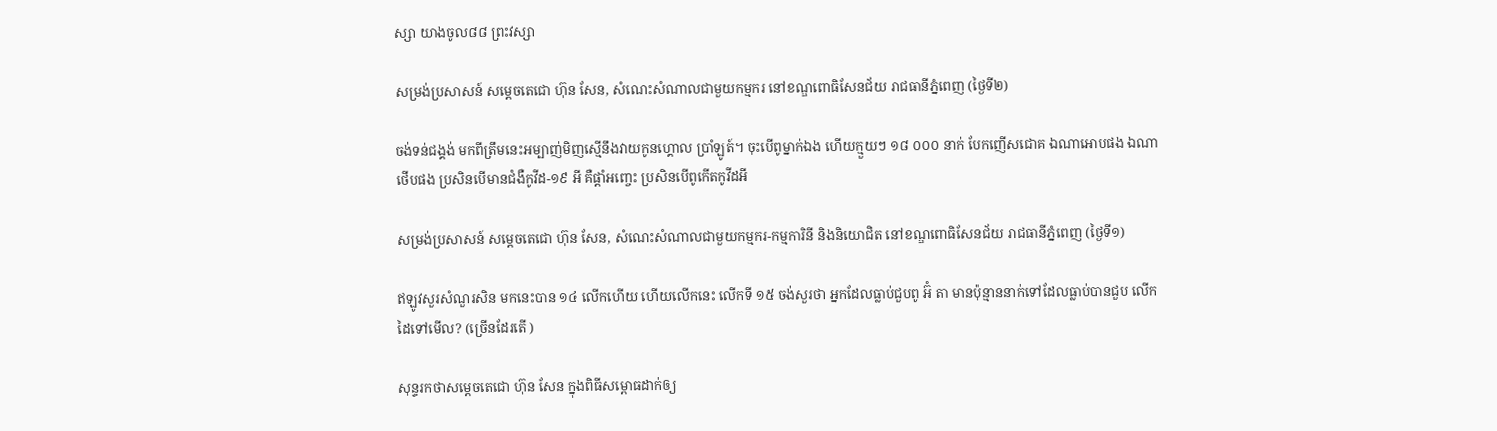ស្សា យាងចូល៨៨ ព្រះវស្សា

សម្រង់ប្រសាសន៍ សម្តេចតេជោ ហ៊ុន សែន, សំណេះសំណាលជាមួយកម្មករ នៅខណ្ឌពោធិសែនជ័យ រាជធានីភ្នំពេញ (ថ្ងៃទី២)

ចង់ទន់ជង្គង់ មកពីត្រឹមនេះអម្បាញ់មិញស្មើនឹងវាយកូនហ្គោល ប្រាំឡូត៍។ ចុះបើពូម្នាក់ឯង ហើយក្មួយៗ ១៨ ០០០ នាក់ បែកញើសជោគ ឯណាអោបផង ឯណាថើបផង ប្រសិនបើមានជំងឺកូវីដ-១៩ អី គឺផ្ដាំអញ្ចេះ ប្រសិនបើពូកើតកូវីដអី

សម្រង់ប្រសាសន៍ សម្តេចតេជោ ហ៊ុន សែន, សំណេះសំណាលជាមួយកម្មករ-កម្មការិនី និងនិយោជិត នៅខណ្ឌពោធិសែនជ័យ រាជធានីភ្នំពេញ (ថ្ងៃទី១)

ឥឡូវសួរសំណួរសិន មកនេះបាន ១៤ លើកហើយ ហើយលើកនេះ លើកទី ១៥ ចង់សួរថា អ្នកដែលធ្លាប់ជួបពូ អ៊ំ តា មានប៉ុន្មាននាក់ទៅដែលធ្លាប់បានជួប លើកដៃទៅមើល? (ច្រើនដែរតើ )

សុន្ទរកថាសម្តេចតេជោ ហ៊ុន សែន ក្នុងពិធីសម្ពោធដាក់ឲ្យ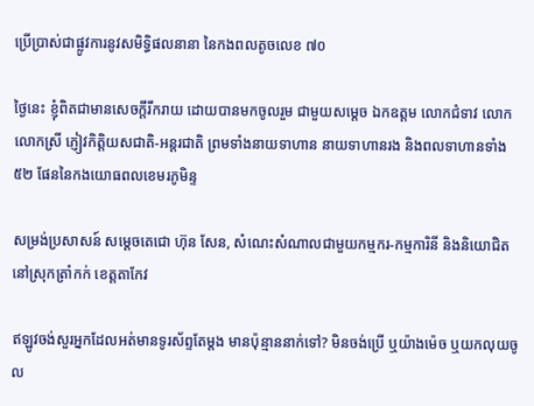ប្រើប្រាស់ជាផ្លូវការនូវសមិទ្ធិផលនានា នៃកងពលតូចលេខ ៧០

ថ្ងៃនេះ ខ្ញុំពិតជាមានសេចក្តីរីករាយ ដោយបានមកចូលរួម ជាមួយសម្តេច ឯកឧត្តម លោកជំទាវ លោក លោកស្រី ភ្ញៀវកិត្តិយសជាតិ-អន្តរជាតិ ព្រមទាំងនាយទាហាន នាយទាហានរង និងពលទាហានទាំង ៥២ ផែននៃកងយោធពលខេមរភូមិន្ទ

សម្រង់ប្រសាសន៍ សម្តេចតេជោ ហ៊ុន សែន, សំណេះសំណាលជាមួយកម្មករ-កម្មការិនី និងនិយោជិត នៅស្រុកត្រាំកក់ ខេត្តតាកែវ

ឥឡូវចង់សួរអ្នកដែលអត់មានទូរស័ព្ទតែម្ដង មានប៉ុន្មាននាក់ទៅ? មិនចង់ប្រើ ឬយ៉ាងម៉េច ឬយកលុយចូល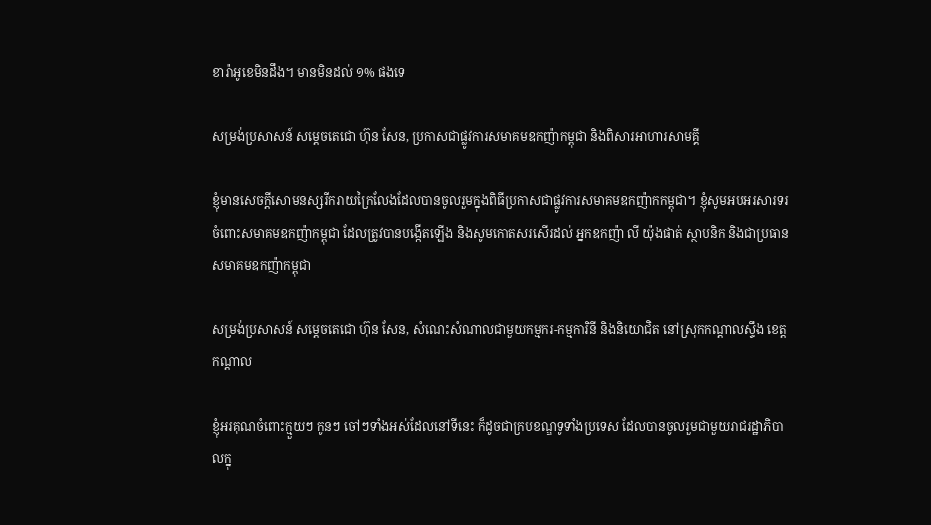ខារ៉ាអូខេមិនដឹង។ មានមិនដល់ ១% ផងទេ

សម្រង់ប្រសាសន៍ សម្តេចតេជោ ហ៊ុន សែន, ប្រកាសជាផ្លូវការសមាគមឧកញ៉ាកម្ពុជា និងពិសារអាហារសាមគ្គី

ខ្ញុំមានសេចក្តីសោមនស្សរីករាយក្រៃលែងដែលបានចូលរួមក្នុងពិធីប្រកាសជាផ្លូវការសមាគមឧកញ៉ាកកម្ពុជា។ ខ្ញុំសូមអបអរសារទរចំពោះសមាគមឧកញ៉ាកម្ពុជា ដែលត្រូវបានបង្កើតឡើង និងសូមកោតសរសើរដល់ អ្នកឧកញ៉ា លី យ៉ុងផាត់ ស្ថាបនិក និងជាប្រធានសមាគមឧកញ៉ាកម្ពុជា

សម្រង់ប្រសាសន៍ សម្តេចតេជោ ហ៊ុន សែន, សំណេះសំណាលជាមួយកម្មករ-កម្មការិនី និងនិយោជិត នៅស្រុកកណ្ដាលស្ទឹង ខេត្តកណ្ដាល

ខ្ញុំអរគុណចំពោះក្មួយៗ កូនៗ ចៅៗទាំងអស់ដែលនៅទីនេះ ក៏ដូចជាក្របខណ្ឌទូទាំងប្រទេស ដែលបានចូលរួមជាមួយរាជរដ្ឋាភិបាលក្នុ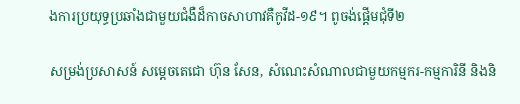ងការប្រយុទ្ធប្រឆាំងជាមួយជំងឺដ៏កាចសាហាវគឺកូវីដ-១៩។ ពូចង់ផ្ដើមជុំទី២

សម្រង់ប្រសាសន៍ សម្តេចតេជោ ហ៊ុន សែន, សំណេះសំណាលជាមួយកម្មករ-កម្មការិនី និងនិ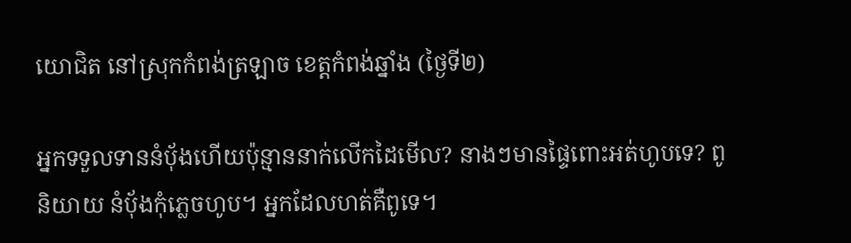យោជិត នៅស្រុកកំពង់ត្រឡាច ខេត្តកំពង់ឆ្នាំង (ថ្ងៃទី២)

អ្នកទទួលទាននំប៉័ងហើយប៉ុន្មាននាក់លើកដៃមើល? នាងៗមានផ្ទៃពោះអត់ហូបទេ? ពូនិយាយ នំប៉័ងកុំភ្លេចហូប។ អ្នកដែលហត់គឺពូទេ។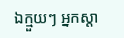ឯក្មួយៗ អ្នកស្ដា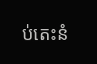ប់តេះនំ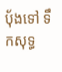ប៉័ងទៅ ទឹកសុទ្ធ